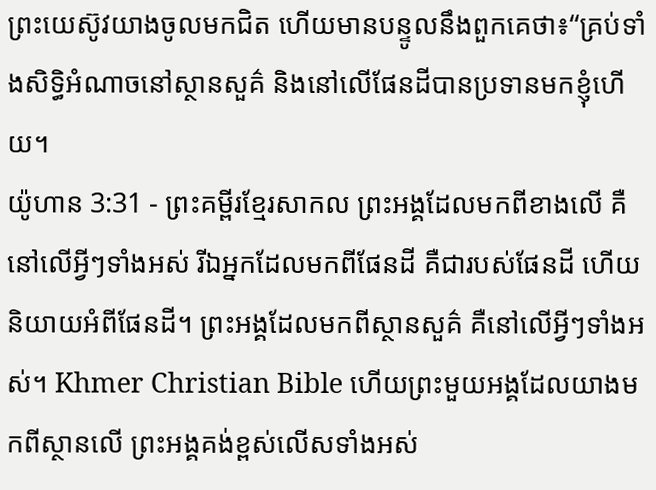ព្រះយេស៊ូវយាងចូលមកជិត ហើយមានបន្ទូលនឹងពួកគេថា៖“គ្រប់ទាំងសិទ្ធិអំណាចនៅស្ថានសួគ៌ និងនៅលើផែនដីបានប្រទានមកខ្ញុំហើយ។
យ៉ូហាន 3:31 - ព្រះគម្ពីរខ្មែរសាកល ព្រះអង្គដែលមកពីខាងលើ គឺនៅលើអ្វីៗទាំងអស់ រីឯអ្នកដែលមកពីផែនដី គឺជារបស់ផែនដី ហើយនិយាយអំពីផែនដី។ ព្រះអង្គដែលមកពីស្ថានសួគ៌ គឺនៅលើអ្វីៗទាំងអស់។ Khmer Christian Bible ហើយព្រះមួយអង្គដែលយាងមកពីស្ថានលើ ព្រះអង្គគង់ខ្ពស់លើសទាំងអស់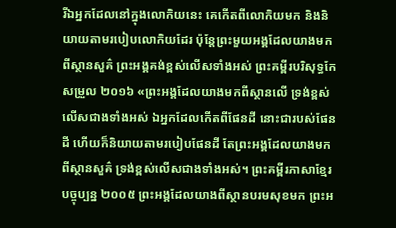រីឯអ្នកដែលនៅក្នុងលោកិយនេះ គេកើតពីលោកិយមក និងនិយាយតាមរបៀបលោកិយដែរ ប៉ុន្ដែព្រះមួយអង្គដែលយាងមកពីស្ថានសួគ៌ ព្រះអង្គគង់ខ្ពស់លើសទាំងអស់ ព្រះគម្ពីរបរិសុទ្ធកែសម្រួល ២០១៦ «ព្រះអង្គដែលយាងមកពីស្ថានលើ ទ្រង់ខ្ពស់លើសជាងទាំងអស់ ឯអ្នកដែលកើតពីផែនដី នោះជារបស់ផែនដី ហើយក៏និយាយតាមរបៀបផែនដី តែព្រះអង្គដែលយាងមកពីស្ថានសួគ៌ ទ្រង់ខ្ពស់លើសជាងទាំងអស់។ ព្រះគម្ពីរភាសាខ្មែរបច្ចុប្បន្ន ២០០៥ ព្រះអង្គដែលយាងពីស្ថានបរមសុខមក ព្រះអ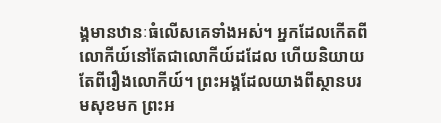ង្គមានឋានៈធំលើសគេទាំងអស់។ អ្នកដែលកើតពីលោកីយ៍នៅតែជាលោកីយ៍ដដែល ហើយនិយាយតែពីរឿងលោកីយ៍។ ព្រះអង្គដែលយាងពីស្ថានបរមសុខមក ព្រះអ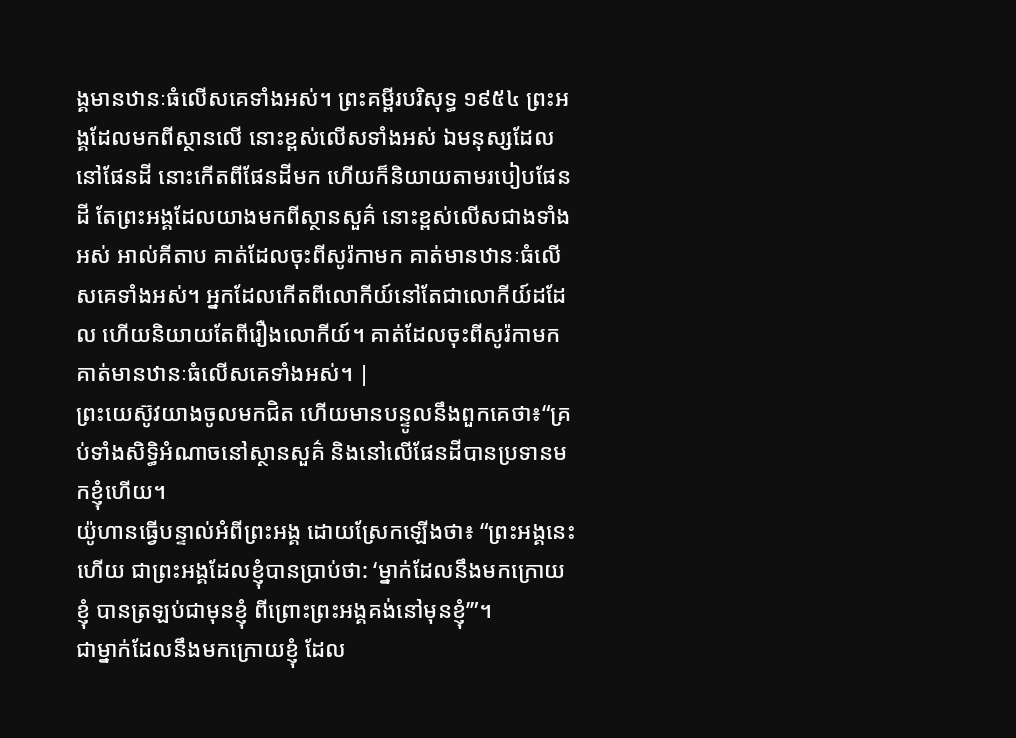ង្គមានឋានៈធំលើសគេទាំងអស់។ ព្រះគម្ពីរបរិសុទ្ធ ១៩៥៤ ព្រះអង្គដែលមកពីស្ថានលើ នោះខ្ពស់លើសទាំងអស់ ឯមនុស្សដែលនៅផែនដី នោះកើតពីផែនដីមក ហើយក៏និយាយតាមរបៀបផែនដី តែព្រះអង្គដែលយាងមកពីស្ថានសួគ៌ នោះខ្ពស់លើសជាងទាំងអស់ អាល់គីតាប គាត់ដែលចុះពីសូរ៉កាមក គាត់មានឋានៈធំលើសគេទាំងអស់។ អ្នកដែលកើតពីលោកីយ៍នៅតែជាលោកីយ៍ដដែល ហើយនិយាយតែពីរឿងលោកីយ៍។ គាត់ដែលចុះពីសូរ៉កាមកគាត់មានឋានៈធំលើសគេទាំងអស់។ |
ព្រះយេស៊ូវយាងចូលមកជិត ហើយមានបន្ទូលនឹងពួកគេថា៖“គ្រប់ទាំងសិទ្ធិអំណាចនៅស្ថានសួគ៌ និងនៅលើផែនដីបានប្រទានមកខ្ញុំហើយ។
យ៉ូហានធ្វើបន្ទាល់អំពីព្រះអង្គ ដោយស្រែកឡើងថា៖ “ព្រះអង្គនេះហើយ ជាព្រះអង្គដែលខ្ញុំបានប្រាប់ថា: ‘ម្នាក់ដែលនឹងមកក្រោយខ្ញុំ បានត្រឡប់ជាមុនខ្ញុំ ពីព្រោះព្រះអង្គគង់នៅមុនខ្ញុំ’”។
ជាម្នាក់ដែលនឹងមកក្រោយខ្ញុំ ដែល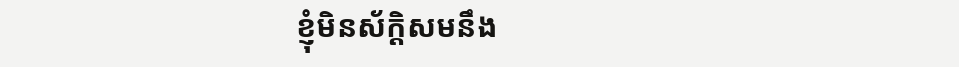ខ្ញុំមិនស័ក្ដិសមនឹង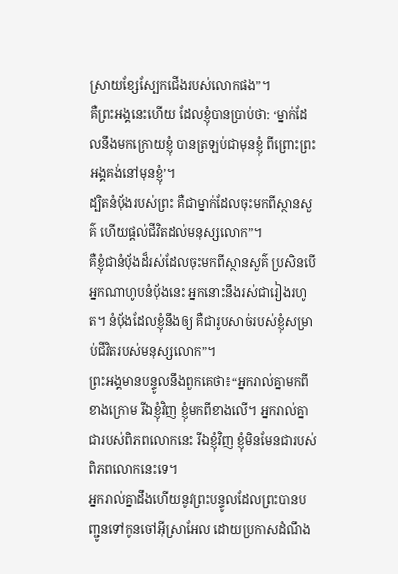ស្រាយខ្សែស្បែកជើងរបស់លោកផង”។
គឺព្រះអង្គនេះហើយ ដែលខ្ញុំបានប្រាប់ថា: ‘ម្នាក់ដែលនឹងមកក្រោយខ្ញុំ បានត្រឡប់ជាមុនខ្ញុំ ពីព្រោះព្រះអង្គគង់នៅមុនខ្ញុំ’។
ដ្បិតនំប៉័ងរបស់ព្រះ គឺជាម្នាក់ដែលចុះមកពីស្ថានសួគ៌ ហើយផ្ដល់ជីវិតដល់មនុស្សលោក”។
គឺខ្ញុំជានំប៉័ងដ៏រស់ដែលចុះមកពីស្ថានសួគ៌ ប្រសិនបើអ្នកណាហូបនំប៉័ងនេះ អ្នកនោះនឹងរស់ជារៀងរហូត។ នំប៉័ងដែលខ្ញុំនឹងឲ្យ គឺជារូបសាច់របស់ខ្ញុំសម្រាប់ជីវិតរបស់មនុស្សលោក”។
ព្រះអង្គមានបន្ទូលនឹងពួកគេថា៖“អ្នករាល់គ្នាមកពីខាងក្រោម រីឯខ្ញុំវិញ ខ្ញុំមកពីខាងលើ។ អ្នករាល់គ្នាជារបស់ពិភពលោកនេះ រីឯខ្ញុំវិញ ខ្ញុំមិនមែនជារបស់ពិភពលោកនេះទេ។
អ្នករាល់គ្នាដឹងហើយនូវព្រះបន្ទូលដែលព្រះបានបញ្ជូនទៅកូនចៅអ៊ីស្រាអែល ដោយប្រកាសដំណឹង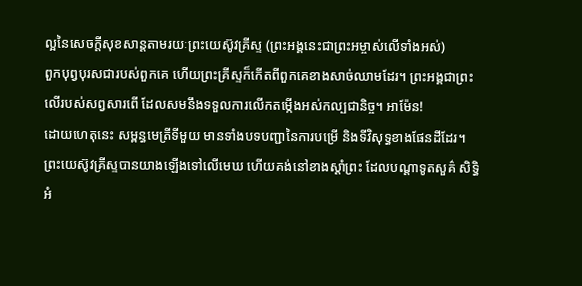ល្អនៃសេចក្ដីសុខសាន្តតាមរយៈព្រះយេស៊ូវគ្រីស្ទ (ព្រះអង្គនេះជាព្រះអម្ចាស់លើទាំងអស់)
ពួកបុព្វបុរសជារបស់ពួកគេ ហើយព្រះគ្រីស្ទក៏កើតពីពួកគេខាងសាច់ឈាមដែរ។ ព្រះអង្គជាព្រះលើរបស់សព្វសារពើ ដែលសមនឹងទទួលការលើកតម្កើងអស់កល្បជានិច្ច។ អាម៉ែន!
ដោយហេតុនេះ សម្ពន្ធមេត្រីទីមួយ មានទាំងបទបញ្ជានៃការបម្រើ និងទីវិសុទ្ធខាងផែនដីដែរ។
ព្រះយេស៊ូវគ្រីស្ទបានយាងឡើងទៅលើមេឃ ហើយគង់នៅខាងស្ដាំព្រះ ដែលបណ្ដាទូតសួគ៌ សិទ្ធិអំ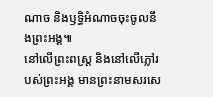ណាច និងឫទ្ធិអំណាចចុះចូលនឹងព្រះអង្គ៕
នៅលើព្រះពស្ត្រ និងនៅលើភ្លៅរបស់ព្រះអង្គ មានព្រះនាមសរសេ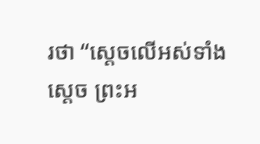រថា “ស្ដេចលើអស់ទាំងស្ដេច ព្រះអ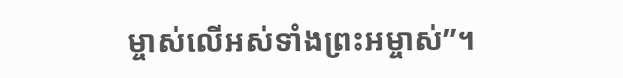ម្ចាស់លើអស់ទាំងព្រះអម្ចាស់”។